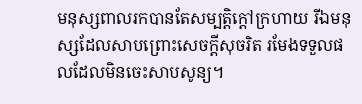មនុស្សពាលរកបានតែសម្បត្តិក្ដៅក្រហាយ រីឯមនុស្សដែលសាបព្រោះសេចក្ដីសុចរិត រមែងទទួលផលដែលមិនចេះសាបសូន្យ។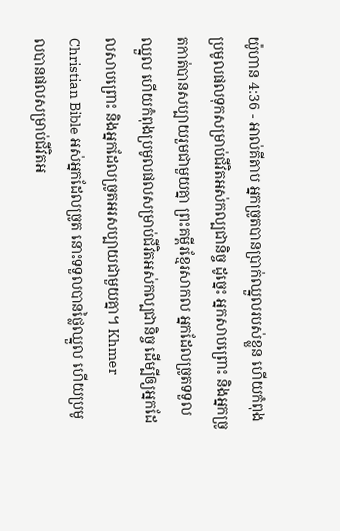យ៉ូហាន 4:36 - អាល់គីតាប អ្នកច្រូតបានប្រាក់ឈ្នួលរបស់ខ្លួន ហើយកំពុងប្រមូលផលទុកសម្រាប់ជីវិតអស់កល្បជានិច្ច ដូច្នេះ អ្នកសាបព្រោះ និងអ្នកច្រូតកាត់បានសប្បាយរួមជាមួយគ្នា ព្រះគម្ពីរខ្មែរសាកល អ្នកដែលច្រូតទទួលឈ្នួល ហើយកំពុងប្រមូលផលសម្រាប់ជីវិតអស់កល្បជានិច្ច ដើម្បីឲ្យអ្នកដែលសាបព្រោះ និងអ្នកដែលច្រូតអរសប្បាយជាមួយគ្នា។ Khmer Christian Bible អស់អ្នកដែលច្រូត នោះទទួលបានថ្លៃឈ្នួល ហើយប្រមូលបានផលសម្រាប់ជីវិតអ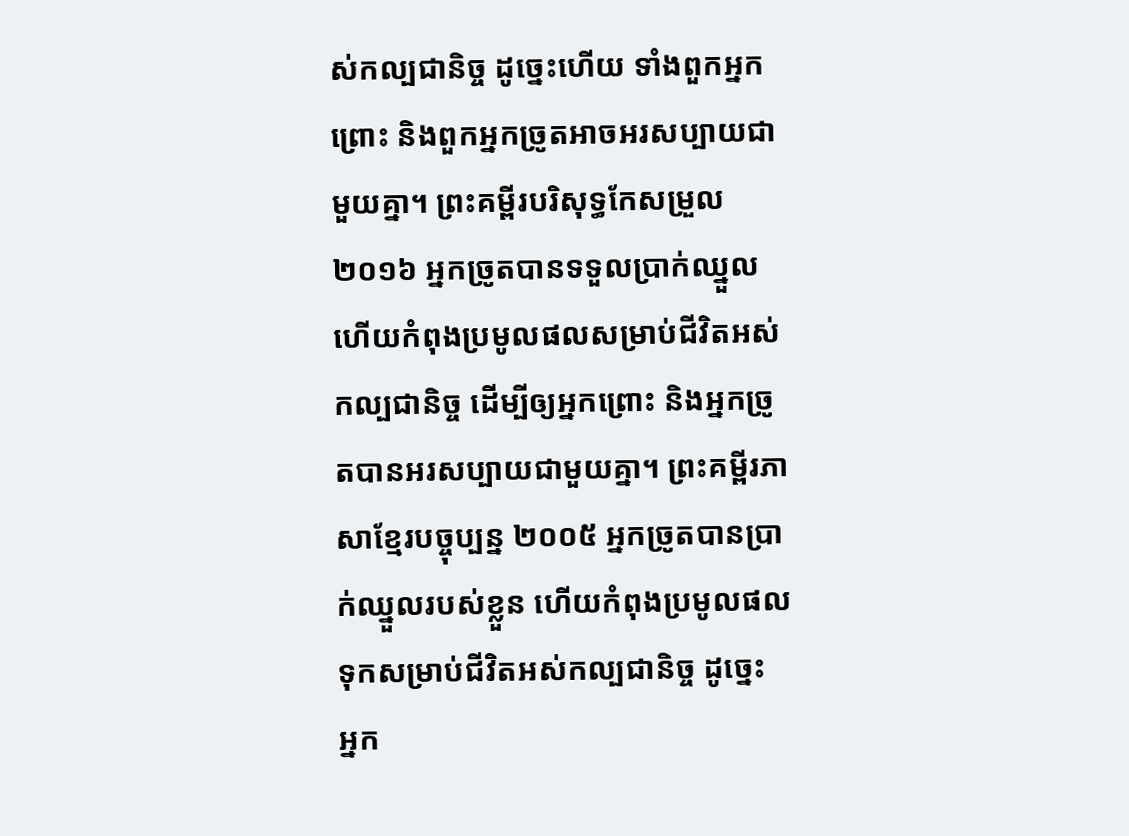ស់កល្បជានិច្ច ដូច្នេះហើយ ទាំងពួកអ្នកព្រោះ និងពួកអ្នកច្រូតអាចអរសប្បាយជាមួយគ្នា។ ព្រះគម្ពីរបរិសុទ្ធកែសម្រួល ២០១៦ អ្នកច្រូតបានទទួលប្រាក់ឈ្នួល ហើយកំពុងប្រមូលផលសម្រាប់ជីវិតអស់កល្បជានិច្ច ដើម្បីឲ្យអ្នកព្រោះ និងអ្នកច្រូតបានអរសប្បាយជាមួយគ្នា។ ព្រះគម្ពីរភាសាខ្មែរបច្ចុប្បន្ន ២០០៥ អ្នកច្រូតបានប្រាក់ឈ្នួលរបស់ខ្លួន ហើយកំពុងប្រមូលផលទុកសម្រាប់ជីវិតអស់កល្បជានិច្ច ដូច្នេះ អ្នក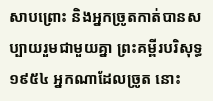សាបព្រោះ និងអ្នកច្រូតកាត់បានសប្បាយរួមជាមួយគ្នា ព្រះគម្ពីរបរិសុទ្ធ ១៩៥៤ អ្នកណាដែលច្រូត នោះ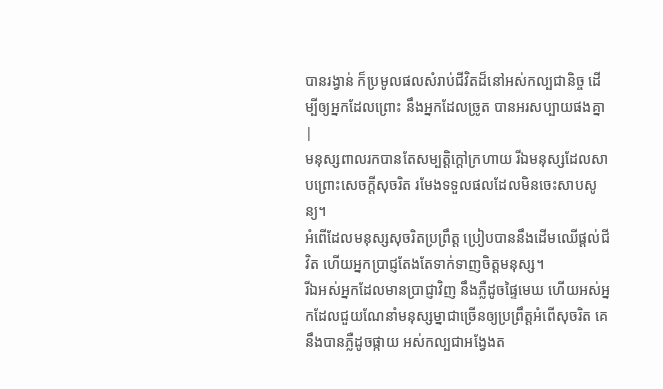បានរង្វាន់ ក៏ប្រមូលផលសំរាប់ជីវិតដ៏នៅអស់កល្បជានិច្ច ដើម្បីឲ្យអ្នកដែលព្រោះ នឹងអ្នកដែលច្រូត បានអរសប្បាយផងគ្នា |
មនុស្សពាលរកបានតែសម្បត្តិក្ដៅក្រហាយ រីឯមនុស្សដែលសាបព្រោះសេចក្ដីសុចរិត រមែងទទួលផលដែលមិនចេះសាបសូន្យ។
អំពើដែលមនុស្សសុចរិតប្រព្រឹត្ត ប្រៀបបាននឹងដើមឈើផ្ដល់ជីវិត ហើយអ្នកប្រាជ្ញតែងតែទាក់ទាញចិត្តមនុស្ស។
រីឯអស់អ្នកដែលមានប្រាជ្ញាវិញ នឹងភ្លឺដូចផ្ទៃមេឃ ហើយអស់អ្នកដែលជួយណែនាំមនុស្សម្នាជាច្រើនឲ្យប្រព្រឹត្តអំពើសុចរិត គេនឹងបានភ្លឺដូចផ្កាយ អស់កល្បជាអង្វែងត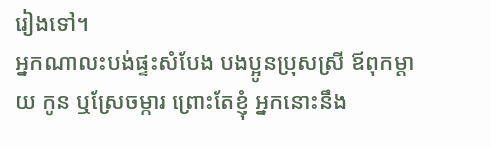រៀងទៅ។
អ្នកណាលះបង់ផ្ទះសំបែង បងប្អូនប្រុសស្រី ឪពុកម្ដាយ កូន ឬស្រែចម្ការ ព្រោះតែខ្ញុំ អ្នកនោះនឹង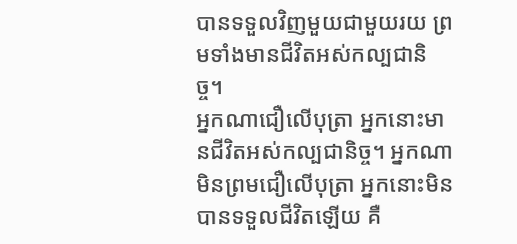បានទទួលវិញមួយជាមួយរយ ព្រមទាំងមានជីវិតអស់កល្បជានិច្ច។
អ្នកណាជឿលើបុត្រា អ្នកនោះមានជីវិតអស់កល្បជានិច្ច។ អ្នកណាមិនព្រមជឿលើបុត្រា អ្នកនោះមិនបានទទួលជីវិតឡើយ គឺ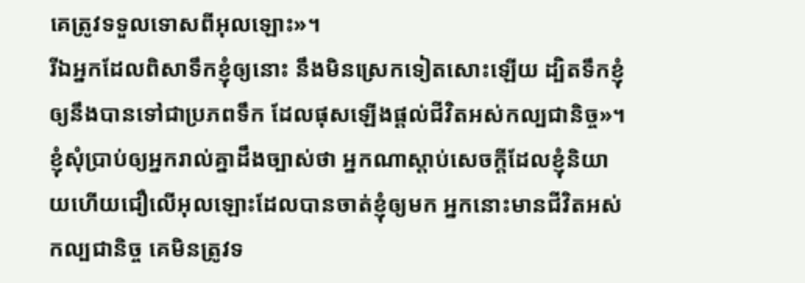គេត្រូវទទួលទោសពីអុលឡោះ»។
រីឯអ្នកដែលពិសាទឹកខ្ញុំឲ្យនោះ នឹងមិនស្រេកទៀតសោះឡើយ ដ្បិតទឹកខ្ញុំឲ្យនឹងបានទៅជាប្រភពទឹក ដែលផុសឡើងផ្ដល់ជីវិតអស់កល្បជានិច្ច»។
ខ្ញុំសុំប្រាប់ឲ្យអ្នករាល់គ្នាដឹងច្បាស់ថា អ្នកណាស្ដាប់សេចក្ដីដែលខ្ញុំនិយាយហើយជឿលើអុលឡោះដែលបានចាត់ខ្ញុំឲ្យមក អ្នកនោះមានជីវិតអស់កល្បជានិច្ច គេមិនត្រូវទ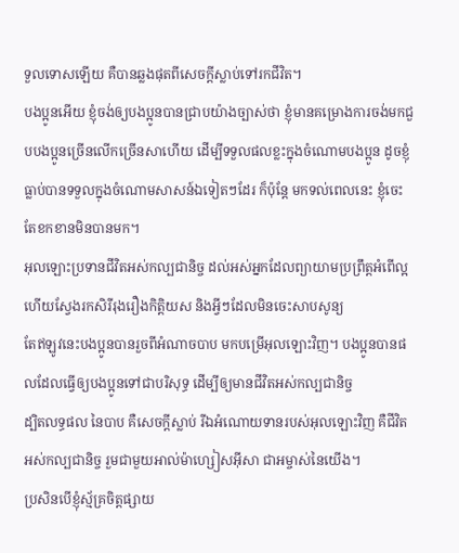ទួលទោសឡើយ គឺបានឆ្លងផុតពីសេចក្ដីស្លាប់ទៅរកជីវិត។
បងប្អូនអើយ ខ្ញុំចង់ឲ្យបងប្អូនបានជ្រាបយ៉ាងច្បាស់ថា ខ្ញុំមានគម្រោងការចង់មកជួបបងប្អូនច្រើនលើកច្រើនសាហើយ ដើម្បីទទួលផលខ្លះក្នុងចំណោមបងប្អូន ដូចខ្ញុំធ្លាប់បានទទួលក្នុងចំណោមសាសន៍ឯទៀតៗដែរ ក៏ប៉ុន្ដែ មកទល់ពេលនេះ ខ្ញុំចេះតែខកខានមិនបានមក។
អុលឡោះប្រទានជីវិតអស់កល្បជានិច្ច ដល់អស់អ្នកដែលព្យាយាមប្រព្រឹត្ដអំពើល្អ ហើយស្វែងរកសិរីរុងរឿងកិត្ដិយស និងអ្វីៗដែលមិនចេះសាបសូន្យ
តែឥឡូវនេះបងប្អូនបានរួចពីអំណាចបាប មកបម្រើអុលឡោះវិញ។ បងប្អូនបានផលដែលធ្វើឲ្យបងប្អូនទៅជាបរិសុទ្ធ ដើម្បីឲ្យមានជីវិតអស់កល្បជានិច្ច
ដ្បិតលទ្ធផល នៃបាប គឺសេចក្ដីស្លាប់ រីឯអំណោយទានរបស់អុលឡោះវិញ គឺជីវិតអស់កល្បជានិច្ច រួមជាមួយអាល់ម៉ាហ្សៀសអ៊ីសា ជាអម្ចាស់នៃយើង។
ប្រសិនបើខ្ញុំស្ម័គ្រចិត្ដផ្សាយ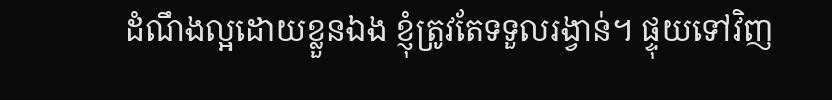ដំណឹងល្អដោយខ្លួនឯង ខ្ញុំត្រូវតែទទួលរង្វាន់។ ផ្ទុយទៅវិញ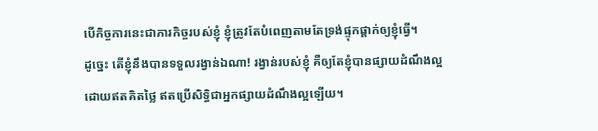បើកិច្ចការនេះជាភារកិច្ចរបស់ខ្ញុំ ខ្ញុំត្រូវតែបំពេញតាមតែទ្រង់ផ្ទុកផ្ដាក់ឲ្យខ្ញុំធ្វើ។
ដូច្នេះ តើខ្ញុំនឹងបានទទួលរង្វាន់ឯណា! រង្វាន់របស់ខ្ញុំ គឺឲ្យតែខ្ញុំបានផ្សាយដំណឹងល្អ ដោយឥតគិតថ្លៃ ឥតប្រើសិទ្ធិជាអ្នកផ្សាយដំណឹងល្អឡើយ។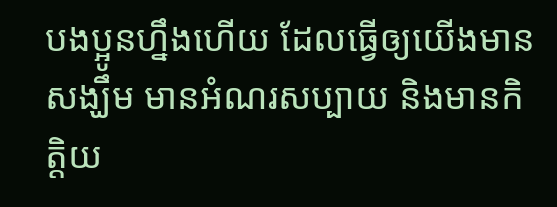បងប្អូនហ្នឹងហើយ ដែលធ្វើឲ្យយើងមានសង្ឃឹម មានអំណរសប្បាយ និងមានកិត្ដិយ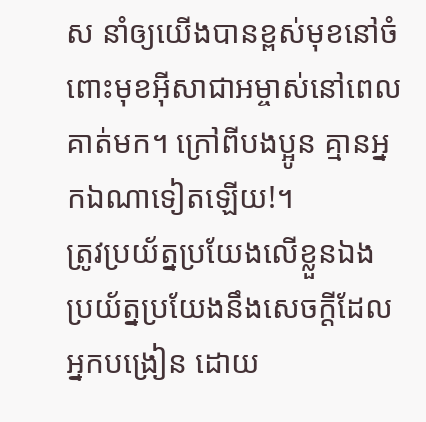ស នាំឲ្យយើងបានខ្ពស់មុខនៅចំពោះមុខអ៊ីសាជាអម្ចាស់នៅពេលគាត់មក។ ក្រៅពីបងប្អូន គ្មានអ្នកឯណាទៀតឡើយ!។
ត្រូវប្រយ័ត្នប្រយែងលើខ្លួនឯង ប្រយ័ត្នប្រយែងនឹងសេចក្ដីដែលអ្នកបង្រៀន ដោយ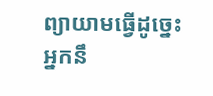ព្យាយាមធ្វើដូច្នេះ អ្នកនឹ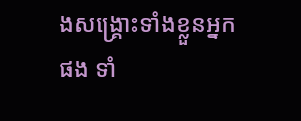ងសង្គ្រោះទាំងខ្លួនអ្នកផង ទាំ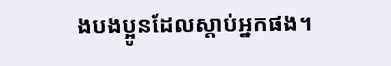ងបងប្អូនដែលស្ដាប់អ្នកផង។